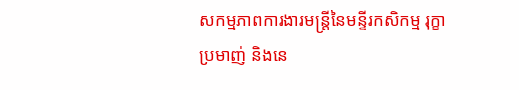សកម្មភាពការងារមន្ត្រីនៃមន្ទីរកសិកម្ម រុក្ខាប្រមាញ់ និងនេ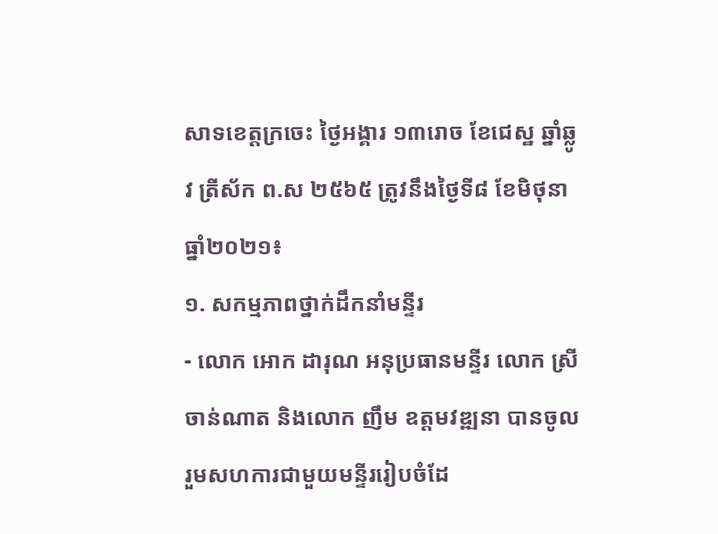សាទខេត្តក្រចេះ ថ្ងៃអង្គារ ១៣រោច ខែជេស្ឋ ឆ្នាំឆ្លូវ ត្រីស័ក ព.ស ២៥៦៥ ត្រូវនឹងថ្ងៃទី៨ ខែមិថុនា ធ្នាំ២០២១៖
១. សកម្មភាពថ្នាក់ដឹកនាំមន្ទីរ
- លោក អោក ដារុណ អនុប្រធានមន្ទីរ លោក ស្រី ចាន់ណាត និងលោក ញឹម ឧត្តមវឌ្ឍនា បានចូលរួមសហការជាមួយមន្ទីររៀបចំដែ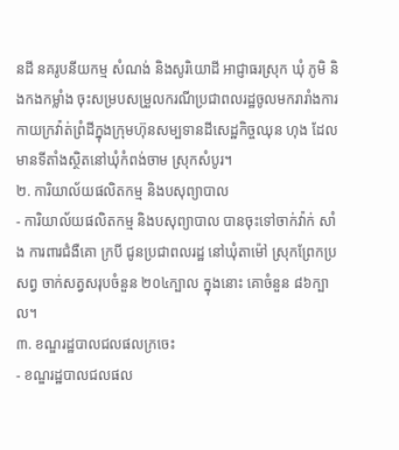នដី នគរូបនីយកម្ម សំណង់ និងសូរិយោដី អាជ្ញាធរស្រុក ឃុំ ភូមិ និងកងកម្លាំង ចុះសម្របសម្រួលករណីប្រជាពលរដ្ឋចូលមករារាំងការកាយក្រវ៉ាត់ព្រំដីក្នុងក្រុមហ៊ុនសម្បទានដីសេដ្ឋកិច្ចឈុន ហុង ដែលមានទីតាំងស្ថិតនៅឃុំកំពង់ចាម ស្រុកសំបូរ។
២. ការិយាល័យផលិតកម្ម និងបសុព្យាបាល
- ការិយាល័យផលិតកម្ម និងបសុព្យាបាល បានចុះទៅចាក់វ៉ាក់ សាំង ការពារជំងឺគោ ក្របី ជូនប្រជាពលរដ្ឋ នៅឃុំតាម៉ៅ ស្រុកព្រែកប្រសព្វ ចាក់សត្វសរុបចំនួន ២០៤ក្បាល ក្នុងនោះ គោចំនួន ៨៦ក្បាល។
៣. ខណ្ឌរដ្ឋបាលជលផលក្រចេះ
- ខណ្ឌរដ្ឋបាលជលផល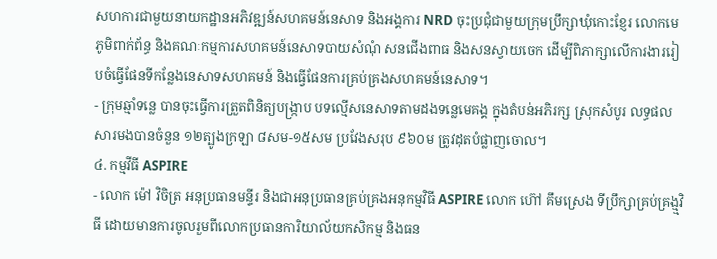សហការជាមួយនាយកដ្ឋានអភិវឌ្ឍន៍សហគមន៍នេសាទ និងអង្គការ NRD ចុះប្រជុំជាមួយក្រុមប្រឹក្សាឃុំកោះខ្ញែរ លោកមេភូមិពាក់ព័ន្ធ និងគណៈកម្មការសហគមន៍នេសាទបាយសំណុំ សនជើងពាធ និងសនស្វាយចេក ដើម្បីពិភាក្សាលើការងាររៀបចំធ្វើផែនទីកន្លែងនេសាទសហគមន៍ និងធ្វើផែនការគ្រប់គ្រងសហគមន៍នេសាទ។
- ក្រុមឆ្មាំទន្លេ បានចុះធ្វើការត្រួតពិនិត្យបង្រ្កាប បទល្មើសនេសាទតាមដងទន្លេមេគង្គ ក្នុងតំបន់អភិរក្ស ស្រុកសំបូរ លទ្ធផល សារមងបានចំនួន ១២ត្បូងក្រឡា ៨សម-១៥សម ប្រវែងសរុប ៩៦០ម ត្រូវដុតបំផ្លាញចោល។
៤. កម្មវីធី ASPIRE
- លោក ម៉ៅ វិចិត្រ អនុប្រធានមន្ទីរ និងជាអនុប្រធានគ្រប់គ្រងអនុកម្មវិធី ASPIRE លោក ហ៊ៅ គឹមស្រេង ទីប្រឹក្សាគ្រប់គ្រង្ម្មវិធី ដោយមានការចូលរួមពីលោកប្រធានការិយាល័យកសិកម្ម និងធន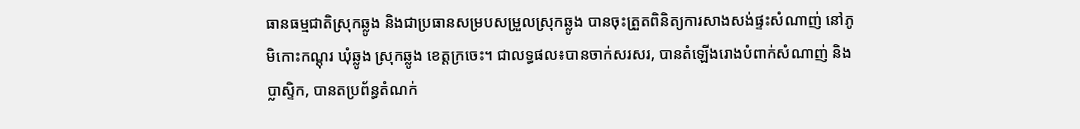ធានធម្មជាតិស្រុកឆ្លូង និងជាប្រធានសម្របសម្រួលស្រុកឆ្លូង បានចុះត្រួតពិនិត្យការសាងសង់ផ្ទះសំណាញ់ នៅភូមិកោះកណ្តុរ ឃុំឆ្លូង ស្រុកឆ្លូង ខេត្តក្រចេះ។ ជាលទ្ធផល៖បានចាក់សរសរ, បានតំឡើងរោងបំពាក់សំណាញ់ និងប្លាស្ទិក, បានតប្រព័ន្ធតំណក់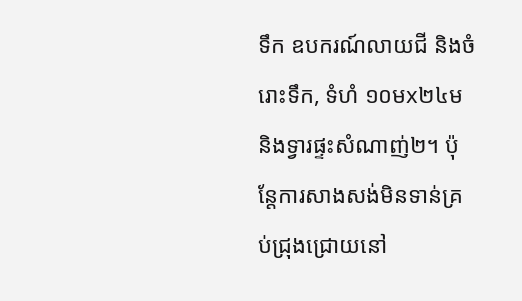ទឹក ឧបករណ៍លាយជី និងចំរោះទឹក, ទំហំ ១០មx២៤ម និងទ្វារផ្ទះសំណាញ់២។ ប៉ុន្តែការសាងសង់មិនទាន់គ្រប់ជ្រុងជ្រោយនៅ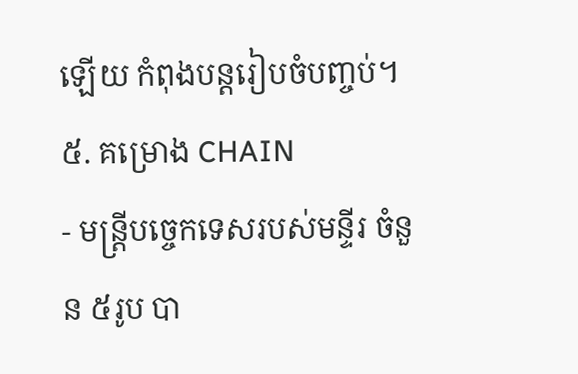ឡើយ កំពុងបន្តរៀបចំបញ្ចប់។
៥. គម្រោង CHAIN
- មន្ត្រីបច្ចេកទេសរបស់មន្ទីរ ចំនួន ៥រូប បា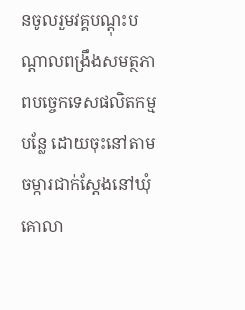នចូលរួមវគ្គបណ្ដុះបណ្ដាលពង្រឹងសមត្ថភាពបច្ចេកទេសផលិតកម្មបន្លែ ដោយចុះនៅតាមចម្ការជាក់ស្ដែងនៅឃុំគោលា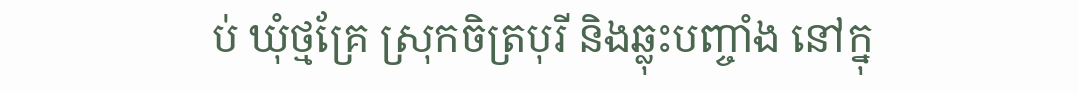ប់ ឃុំថ្មគ្រែ ស្រុកចិត្របុរី និងឆ្លុះបញ្ចាំង នៅក្នុ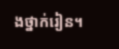ងថ្នាក់រៀន។